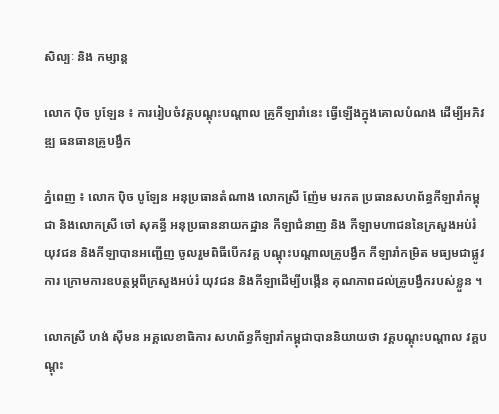សិល្បៈ និង កម្សាន្ត

លោក ប៉ិច បូឡែន ៖ ការរៀបចំវគ្គបណ្តុះបណ្តាល គ្រូកីឡារាំនេះ ធ្វើឡើងក្នុងគោលបំណង ដើម្បីអភិវឌ្ឍ ធនធានគ្រូបង្វឹក

ភ្នំពេញ ៖ លោក ប៉ិច បូឡែន អនុប្រធានតំណាង លោកស្រី ញ៉ែម មរកត ប្រធានសហព័ន្ធកីឡារាំកម្ពុជា និងលោកស្រី ចៅ សុគន្ធី អនុប្រធាននាយកដ្ឋាន កីឡាជំនាញ និង កីឡាមហាជននៃក្រសួងអប់រំ យុវជន និងកីឡាបានអញ្ជើញ ចូលរួមពិធីបើកវគ្គ បណ្តុះបណ្តាលគ្រូបង្វឹក កីឡារាំកម្រិត មធ្យមជាផ្លូវការ ក្រោមការឧបត្ថម្ភពីក្រសួងអប់រំ យុវជន និងកីឡាដើម្បីបង្កើន គុណភាពដល់គ្រូបង្វឹករបស់ខ្លួន ។

លោកស្រី ហង់ ស៊ីមន អគ្គលេខាធិការ សហព័ន្ធកីឡារាំកម្ពុជាបាននិយាយថា វគ្គបណ្តុះបណ្តាល វគ្គបណ្តុះ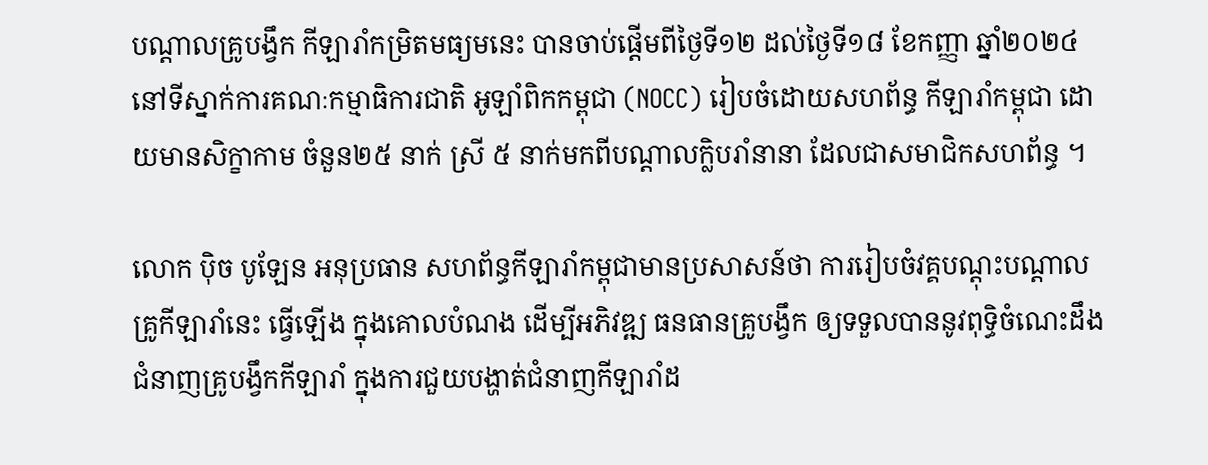បណ្តាលគ្រូបង្វឹក កីឡារាំកម្រិតមធ្យមនេះ បានចាប់ផ្តើមពីថ្ងៃទី១២ ដល់ថ្ងៃទី១៨ ខែកញ្ញា ឆ្នាំ២០២៤ នៅទីស្នាក់ការគណៈកម្មាធិការជាតិ អូឡាំពិកកម្ពុជា (NOCC) រៀបចំដោយសហព័ន្ធ កីឡារាំកម្ពុជា ដោយមានសិក្ខាកាម ចំនួន២៥ នាក់ ស្រី ៥ នាក់មកពីបណ្តាលក្លិបរាំនានា ដែលជាសមាជិកសហព័ន្ធ ។

លោក ប៉ិច បូឡែន អនុប្រធាន សហព័ន្ធកីឡារាំកម្ពុជាមានប្រសាសន៍ថា ការរៀបចំវគ្គបណ្តុះបណ្តាល គ្រូកីឡារាំនេះ ធ្វើឡើង ក្នុងគោលបំណង ដើម្បីអភិវឌ្ឍ ធនធានគ្រូបង្វឹក ឲ្យទទួលបាននូវពុទ្ធិចំណេះដឹង ជំនាញគ្រូបង្វឹកកីឡារាំ ក្នុងការជួយបង្ហាត់ជំនាញកីឡារាំដ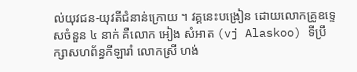ល់យុវជន-យុវតីជំនាន់ក្រោយ ។ វគ្គនេះបង្រៀន ដោយលោកគ្រូឧទ្ទេសចំនួន ៤ នាក់ គឺលោក អៀង សំអាត (vj Alaskoo) ទីប្រឹក្សាសហព័ន្ធកីឡារាំ លោកស្រី ហង់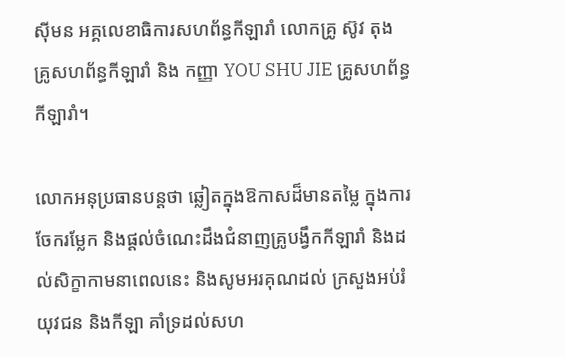ស៊ីមន អគ្គលេខាធិការសហព័ន្ធកីឡារាំ លោកគ្រូ ស៊ូវ តុង គ្រូសហព័ន្ធកីឡារាំ និង កញ្ញា YOU SHU JIE គ្រូសហព័ន្ធកីឡារាំ។

លោកអនុប្រធានបន្តថា ឆ្លៀតក្នុងឱកាសដ៏មានតម្លៃ ក្នុងការចែករម្លែក និងផ្តល់ចំណេះដឹងជំនាញគ្រូបង្វឹកកីឡារាំ និងដល់សិក្ខាកាមនាពេលនេះ និងសូមអរគុណដល់ ក្រសួងអប់រំយុវជន និងកីឡា គាំទ្រដល់សហ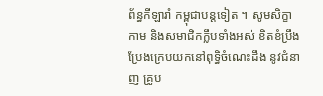ព័ន្ធកីឡារាំ កម្ពុជាបន្តទៀត ។ សូមសិក្ខាកាម និងសមាជិកក្លឹបទាំងអស់ ខិតខំប្រឹងប្រែងក្រេបយកនៅពុទ្ធិចំណេះដឹង នូវជំនាញ គ្រូប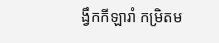ង្វឹកកីឡារាំ កម្រិតម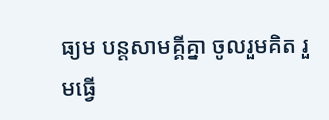ធ្យម បន្តសាមគ្គីគ្នា ចូលរួមគិត រួមធ្វើ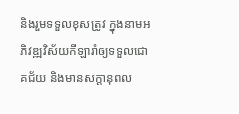និងរួមទទួលខុសត្រូវ ក្នុងនាមអភិវឌ្ឍវិស័យកីឡារាំឲ្យទទួលជោគជ័យ និងមានសក្តានុពល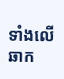ទាំងលើឆាក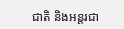ជាតិ និងអន្តរជា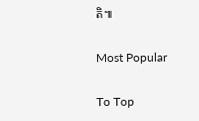តិ៕

Most Popular

To Top